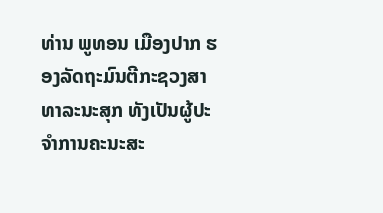ທ່ານ ພູທອນ ເມືອງປາກ ຮອງລັດຖະມົນຕີກະຊວງສາທາລະນະສຸກ ທັງເປັນຜູ້ປະຈຳການຄະນະສະ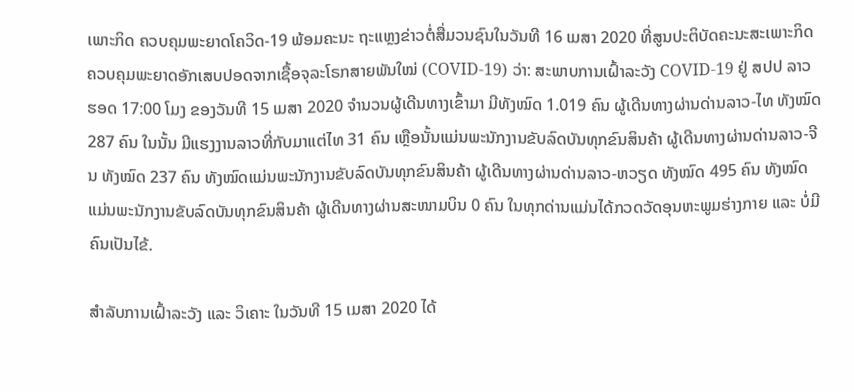ເພາະກິດ ຄວບຄຸມພະຍາດໂຄວິດ-19 ພ້ອມຄະນະ ຖະແຫຼງຂ່າວຕໍ່ສື່ມວນຊົນໃນວັນທີ 16 ເມສາ 2020 ທີ່ສູນປະຕິບັດຄະນະສະເພາະກິດ ຄວບຄຸມພະຍາດອັກເສບປອດຈາກເຊື້ອຈຸລະໂຣກສາຍພັນໃໝ່ (COVID-19) ວ່າ: ສະພາບການເຝົ້າລະວັງ COVID-19 ຢູ່ ສປປ ລາວ ຮອດ 17:00 ໂມງ ຂອງວັນທີ 15 ເມສາ 2020 ຈຳນວນຜູ້ເດີນທາງເຂົ້າມາ ມີທັງໝົດ 1.019 ຄົນ ຜູ້ເດີນທາງຜ່ານດ່ານລາວ-ໄທ ທັງໝົດ 287 ຄົນ ໃນນັ້ນ ມີແຮງງານລາວທີ່ກັບມາແຕ່ໄທ 31 ຄົນ ເຫຼືອນັ້ນແມ່ນພະນັກງານຂັບລົດບັນທຸກຂົນສິນຄ້າ ຜູ້ເດີນທາງຜ່ານດ່ານລາວ-ຈີນ ທັງໝົດ 237 ຄົນ ທັງໝົດແມ່ນພະນັກງານຂັບລົດບັນທຸກຂົນສິນຄ້າ ຜູ້ເດີນທາງຜ່ານດ່ານລາວ-ຫວຽດ ທັງໝົດ 495 ຄົນ ທັງໝົດແມ່ນພະນັກງານຂັບລົດບັນທຸກຂົນສິນຄ້າ ຜູ້ເດີນທາງຜ່ານສະໜາມບິນ 0 ຄົນ ໃນທຸກດ່ານແມ່ນໄດ້ກວດວັດອຸນຫະພູມຮ່າງກາຍ ແລະ ບໍ່ມີຄົນເປັນໄຂ້.

ສຳລັບການເຝົ້າລະວັງ ແລະ ວິເຄາະ ໃນວັນທີ 15 ເມສາ 2020 ໄດ້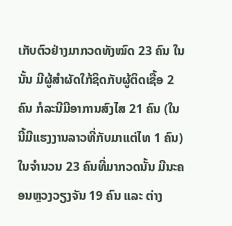ເກັບຕົວຢ່າງມາກວດທັງໝົດ 23 ຄົນ ໃນນັ້ນ ມີຜູ້ສຳຜັດໃກ້ຊິດກັບຜູ້ຕິດເຊື້ອ 2 ຄົນ ກໍລະນີມີອາການສົງໄສ 21 ຄົນ (ໃນນີ້ມີແຮງງານລາວທີ່ກັບມາແຕ່ໄທ 1 ຄົນ) ໃນຈຳນວນ 23 ຄົນທີ່ມາກວດນັ້ນ ມີນະຄອນຫຼວງວຽງຈັນ 19 ຄົນ ແລະ ຕ່າງ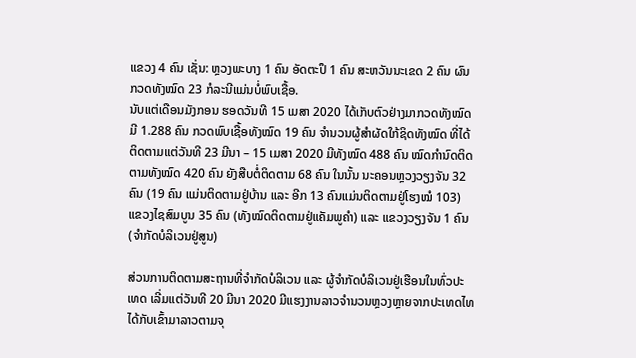ແຂວງ 4 ຄົນ ເຊັ່ນ: ຫຼວງພະບາງ 1 ຄົນ ອັດຕະປຶ 1 ຄົນ ສະຫວັນນະເຂດ 2 ຄົນ ຜົນກວດທັງໝົດ 23 ກໍລະນີແມ່ນບໍ່ພົບເຊື້ອ.
ນັບແຕ່ເດືອນມັງກອນ ຮອດວັນທີ 15 ເມສາ 2020 ໄດ້ເກັບຕົວຢ່າງມາກວດທັງໝົດ ມີ 1.288 ຄົນ ກວດພົບເຊື້ອທັງໝົດ 19 ຄົນ ຈຳນວນຜູ້ສຳຜັດໃກ້ຊິດທັງໝົດ ທີ່ໄດ້ຕິດຕາມແຕ່ວັນທີ 23 ມີນາ – 15 ເມສາ 2020 ມີທັງໝົດ 488 ຄົນ ໝົດກຳນົດຕິດຕາມທັງໝົດ 420 ຄົນ ຍັງສືບຕໍ່ຕິດຕາມ 68 ຄົນ ໃນນັ້ນ ນະຄອນຫຼວງວຽງຈັນ 32 ຄົນ (19 ຄົນ ແມ່ນຕິດຕາມຢູ່ບ້ານ ແລະ ອີກ 13 ຄົນແມ່ນຕິດຕາມຢູ່ໂຮງໝໍ 103) ແຂວງໄຊສົມບູນ 35 ຄົນ (ທັງໝົດຕິດຕາມຢູ່ແຄັມພູຄຳ) ແລະ ແຂວງວຽງຈັນ 1 ຄົນ (ຈຳກັດບໍລິເວນຢູ່ສູນ)

ສ່ວນການຕິດຕາມສະຖານທີ່ຈຳກັດບໍລິເວນ ແລະ ຜູ້ຈຳກັດບໍລິເວນຢູ່ເຮືອນໃນທົ່ວປະເທດ ເລີ່ມແຕ່ວັນທີ 20 ມີນາ 2020 ມີແຮງງານລາວຈຳນວນຫຼວງຫຼາຍຈາກປະເທດໄທ ໄດ້ກັບເຂົ້າມາລາວຕາມຈຸ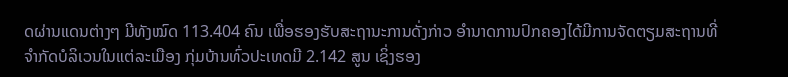ດຜ່ານແດນຕ່າງໆ ມີທັງໝົດ 113.404 ຄົນ ເພື່ອຮອງຮັບສະຖານະການດັ່ງກ່າວ ອຳນາດການປົກຄອງໄດ້ມີການຈັດຕຽມສະຖານທີ່ຈຳກັດບໍລິເວນໃນແຕ່ລະເມືອງ ກຸ່ມບ້ານທົ່ວປະເທດມີ 2.142 ສູນ ເຊິ່ງຮອງ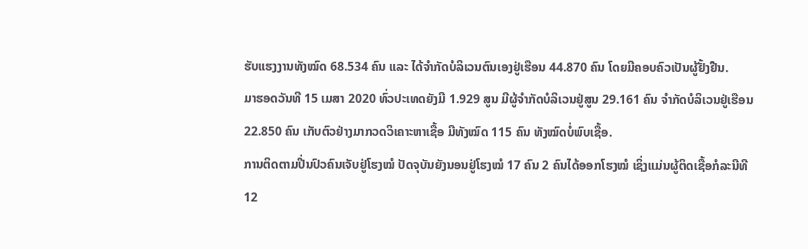ຮັບແຮງງານທັງໝົດ 68.534 ຄົນ ແລະ ໄດ້ຈຳກັດບໍລິເວນຕົນເອງຢູ່ເຮືອນ 44.870 ຄົນ ໂດຍມີຄອບຄົວເປັນຜູ້ຢັ້ງຢືນ.
ມາຮອດວັນທີ 15 ເມສາ 2020 ທົ່ວປະເທດຍັງມີ 1.929 ສູນ ມີຜູ້ຈຳກັດບໍລິເວນຢູ່ສູນ 29.161 ຄົນ ຈຳກັດບໍລິເວນຢູ່ເຮືອນ 22.850 ຄົນ ເກັບຕົວຢ່າງມາກວດວິເຄາະຫາເຊື້ອ ມີທັງໝົດ 115 ຄົນ ທັງໝົດບໍ່ພົບເຊື້ອ.
ການຕິດຕາມປີ່ນປົວຄົນເຈັບຢູ່ໂຮງໝໍ ປັດຈຸບັນຍັງນອນຢູ່ໂຮງໝໍ 17 ຄົນ 2 ຄົນໄດ້ອອກໂຮງໝໍ ເຊິ່ງແມ່ນຜູ້ຕິດເຊື້ອກໍລະນີທີ 12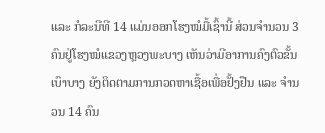ແລະ ກໍລະນີທີ 14 ແມ່ນອອກໂຮງໝໍມື້ເຊົ້ານີ້ ສ່ວນຈຳນວນ 3 ຄົນຢູ່ໂຮງໝໍແຂວງຫຼວງພະບາງ ເຫັນວ່າມີອາການຄົງຕົວຂັ້ນເບົາບາງ ຍັງຕິດຕາມການກວດຫາເຊື້ອເພື່ອຢັ້ງຢືນ ແລະ ຈຳນວນ 14 ຄົນ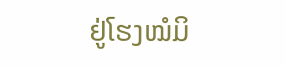ຢູ່ໂຮງໝໍມິ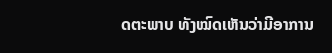ດຕະພາບ ທັງໝົດເຫັນວ່າມີອາການ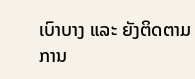ເບົາບາງ ແລະ ຍັງຕິດຕາມການ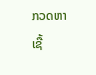ກວດຫາເຊື້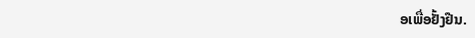ອເພື່ອຢັ້ງຢືນ.